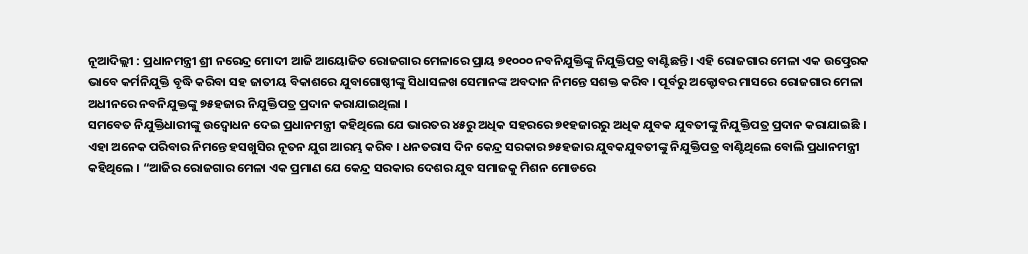ନୂଆଦିଲ୍ଲୀ : ପ୍ରଧାନମନ୍ତ୍ରୀ ଶ୍ରୀ ନରେନ୍ଦ୍ର ମୋଦୀ ଆଜି ଆୟୋଜିତ ରୋଜଗାର ମେଳାରେ ପ୍ରାୟ ୭୧୦୦୦ ନବନିଯୁକ୍ତିଙ୍କୁ ନିଯୁକ୍ତିପତ୍ର ବାଣ୍ଟିଛନ୍ତି। ଏହି ରୋଜଗାର ମେଳା ଏକ ଉତ୍ପ୍ରେରକ ଭାବେ କର୍ମନିଯୁକ୍ତି ବୃଦ୍ଧି କରିବା ସହ ଜାତୀୟ ବିକାଶରେ ଯୁବାଗୋଷ୍ଠୀଙ୍କୁ ସିଧାସଳଖ ସେମାନଙ୍କ ଅବଦାନ ନିମନ୍ତେ ସଶକ୍ତ କରିବ । ପୂର୍ବରୁ ଅକ୍ଟୋବର ମାସରେ ରୋଜଗାର ମେଳା ଅଧୀନରେ ନବନିଯୁକ୍ତଙ୍କୁ ୭୫ହଜାର ନିଯୁକ୍ତିପତ୍ର ପ୍ରଦାନ କରାଯାଇଥିଲା ।
ସମବେତ ନିଯୁକ୍ତିଧାରୀଙ୍କୁ ଉଦ୍ବୋଧନ ଦେଇ ପ୍ରଧାନମନ୍ତ୍ରୀ କହିଥିଲେ ଯେ ଭାରତର ୪୫ରୁ ଅଧିକ ସହରରେ ୭୧ହଜାରରୁ ଅଧିକ ଯୁବକ ଯୁବତୀଙ୍କୁ ନିଯୁକ୍ତିପତ୍ର ପ୍ରଦାନ କରାଯାଇଛି । ଏହା ଅନେକ ପରିବାର ନିମନ୍ତେ ହସଖୁସିର ନୂତନ ଯୁଗ ଆରମ୍ଭ କରିବ । ଧନତରାସ ଦିନ କେନ୍ଦ୍ର ସରକାର ୭୫ହଜାର ଯୁବକଯୁବତୀଙ୍କୁ ନିଯୁକ୍ତିପତ୍ର ବାଣ୍ଟିଥିଲେ ବୋଲି ପ୍ରଧାନମନ୍ତ୍ରୀ କହିଥିଲେ । “ଆଜିର ରୋଜଗାର ମେଳା ଏକ ପ୍ରମାଣ ଯେ କେନ୍ଦ୍ର ସରକାର ଦେଶର ଯୁବ ସମାଜକୁ ମିଶନ ମୋଡରେ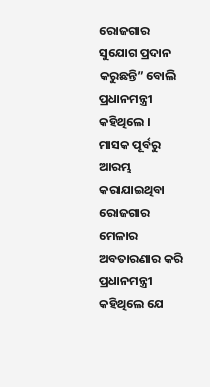ରୋଜଗାର ସୁଯୋଗ ପ୍ରଦାନ କରୁଛନ୍ତି” ବୋଲି ପ୍ରଧାନମନ୍ତ୍ରୀ କହିଥିଲେ ।
ମାସକ ପୂର୍ବରୁ ଆରମ୍ଭ କରାଯାଇଥିବା ରୋଜଗାର ମେଳାର ଅବତାରଣାର କରି ପ୍ରଧାନମନ୍ତ୍ରୀ କହିଥିଲେ ଯେ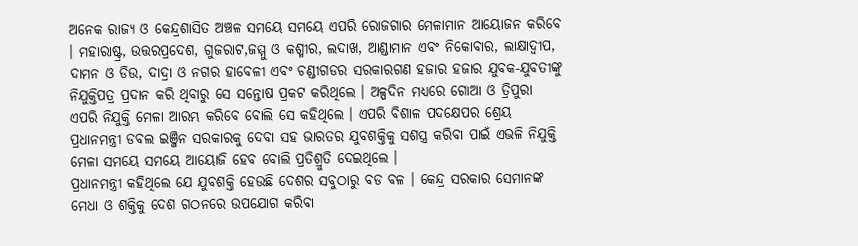ଅନେକ ରାଜ୍ୟ ଓ କେନ୍ଦ୍ରଶାସିତ ଅଞ୍ଚଳ ସମୟେ ସମୟେ ଏପରି ରୋଜଗାର ମେଳାମାନ ଆୟୋଜନ କରିବେ । ମହାରାଷ୍ଟ୍ର, ଉତ୍ତରପ୍ରଦେଶ, ଗୁଜରାଟ,ଜମ୍ମୁ ଓ କଶ୍ମୀର, ଲଦାଖ, ଆଣ୍ଡାମାନ ଏବଂ ନିକୋବାର, ଲାକ୍ଷାଦ୍ୱୀପ, ଦାମନ ଓ ଡିଉ, ଦାଦ୍ରା ଓ ନଗର ହାବେଳୀ ଏବଂ ଚଣ୍ଡୀଗଡର ସରକାରଗଣ ହଜାର ହଜାର ଯୁବକ-ଯୁବତୀଙ୍କୁ ନିଯୁକ୍ତିପତ୍ର ପ୍ରଦାନ କରି ଥିବାରୁ ସେ ସନ୍ତୋଷ ପ୍ରକଟ କରିଥିଲେ । ଅଳ୍ପଦିନ ମଧ୍ୟରେ ଗୋଆ ଓ ତ୍ରିପୁରା ଏପରି ନିଯୁକ୍ତି ମେଳା ଆରମ୍ଭ କରିବେ ବୋଲି ସେ କହିଥିଲେ । ଏପରି ବିଶାଳ ପଦକ୍ଷେପର ଶ୍ରେୟ ପ୍ରଧାନମନ୍ତ୍ରୀ ଡବଲ ଇଞ୍ଜିନ ସରକାରକୁ ଦେବା ସହ ଭାରତର ଯୁବଶକ୍ତିକୁ ସଶସ୍ତ୍ର କରିବା ପାଇଁ ଏଭଳି ନିଯୁକ୍ତି ମେଳା ସମୟେ ସମୟେ ଆୟୋଜି ହେବ ବୋଲି ପ୍ରତିଶ୍ରୁତି ଦେଇଥିଲେ ।
ପ୍ରଧାନମନ୍ତ୍ରୀ କହିଥିଲେ ଯେ ଯୁବଶକ୍ତି ହେଉଛି ଦେଶର ସବୁଠାରୁ ବଡ ବଳ । କେନ୍ଦ୍ର ସରକାର ସେମାନଙ୍କ ମେଧା ଓ ଶକ୍ତିକୁ ଦେଶ ଗଠନରେ ଉପଯୋଗ କରିବା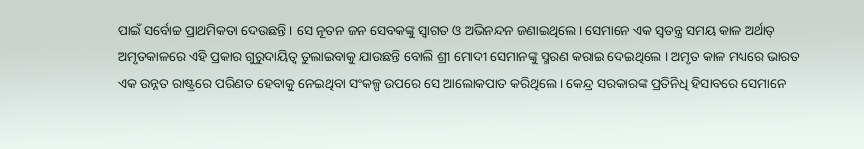ପାଇଁ ସର୍ବୋଚ୍ଚ ପ୍ରାଥମିକତା ଦେଉଛନ୍ତି । ସେ ନୂତନ ଜନ ସେବକଙ୍କୁ ସ୍ୱାଗତ ଓ ଅଭିନନ୍ଦନ ଜଣାଇଥିଲେ। ସେମାନେ ଏକ ସ୍ୱତନ୍ତ୍ର ସମୟ କାଳ ଅର୍ଥାତ୍ ଅମୃତକାଳରେ ଏହି ପ୍ରକାର ଗୁରୁଦାୟିତ୍ୱ ତୁଲାଇବାକୁ ଯାଉଛନ୍ତି ବୋଲି ଶ୍ରୀ ମୋଦୀ ସେମାନଙ୍କୁ ସ୍ମରଣ କରାଇ ଦେଇଥିଲେ । ଅମୃତ କାଳ ମଧ୍ୟରେ ଭାରତ ଏକ ଉନ୍ନତ ରାଷ୍ଟ୍ରରେ ପରିଣତ ହେବାକୁ ନେଇଥିବା ସଂକଳ୍ପ ଉପରେ ସେ ଆଲୋକପାତ କରିଥିଲେ । କେନ୍ଦ୍ର ସରକାରଙ୍କ ପ୍ରତିନିଧି ହିସାବରେ ସେମାନେ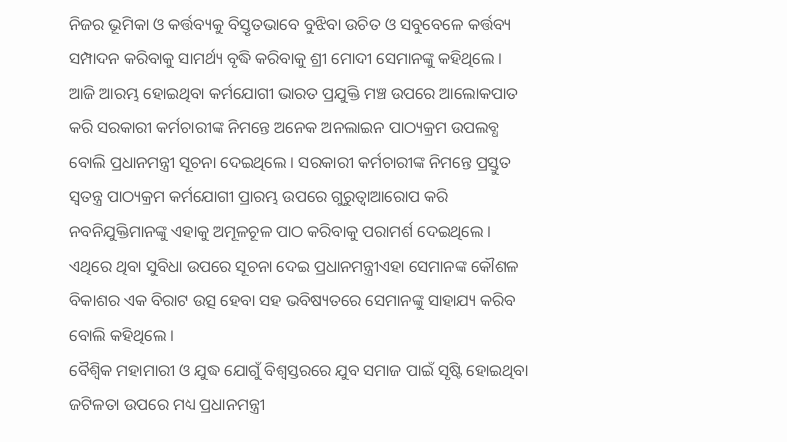ନିଜର ଭୂମିକା ଓ କର୍ତ୍ତବ୍ୟକୁ ବିସ୍ତୃତଭାବେ ବୁଝିବା ଉଚିତ ଓ ସବୁବେଳେ କର୍ତ୍ତବ୍ୟ ସମ୍ପାଦନ କରିବାକୁ ସାମର୍ଥ୍ୟ ବୃଦ୍ଧି କରିବାକୁ ଶ୍ରୀ ମୋଦୀ ସେମାନଙ୍କୁ କହିଥିଲେ ।
ଆଜି ଆରମ୍ଭ ହୋଇଥିବା କର୍ମଯୋଗୀ ଭାରତ ପ୍ରଯୁକ୍ତି ମଞ୍ଚ ଉପରେ ଆଲୋକପାତ କରି ସରକାରୀ କର୍ମଚାରୀଙ୍କ ନିମନ୍ତେ ଅନେକ ଅନଲାଇନ ପାଠ୍ୟକ୍ରମ ଉପଲବ୍ଧ ବୋଲି ପ୍ରଧାନମନ୍ତ୍ରୀ ସୂଚନା ଦେଇଥିଲେ । ସରକାରୀ କର୍ମଚାରୀଙ୍କ ନିମନ୍ତେ ପ୍ରସ୍ତୁତ ସ୍ୱତନ୍ତ୍ର ପାଠ୍ୟକ୍ରମ କର୍ମଯୋଗୀ ପ୍ରାରମ୍ଭ ଉପରେ ଗୁରୁତ୍ୱାଆରୋପ କରି ନବନିଯୁକ୍ତିମାନଙ୍କୁ ଏହାକୁ ଅମୂଳଚୂଳ ପାଠ କରିବାକୁ ପରାମର୍ଶ ଦେଇଥିଲେ । ଏଥିରେ ଥିବା ସୁବିଧା ଉପରେ ସୂଚନା ଦେଇ ପ୍ରଧାନମନ୍ତ୍ରୀଏହା ସେମାନଙ୍କ କୌଶଳ ବିକାଶର ଏକ ବିରାଟ ଉତ୍ସ ହେବା ସହ ଭବିଷ୍ୟତରେ ସେମାନଙ୍କୁ ସାହାଯ୍ୟ କରିବ ବୋଲି କହିଥିଲେ ।
ବୈଶ୍ୱିକ ମହାମାରୀ ଓ ଯୁଦ୍ଧ ଯୋଗୁଁ ବିଶ୍ୱସ୍ତରରେ ଯୁବ ସମାଜ ପାଇଁ ସୃଷ୍ଟି ହୋଇଥିବା ଜଟିଳତା ଉପରେ ମଧ୍ୟ ପ୍ରଧାନମନ୍ତ୍ରୀ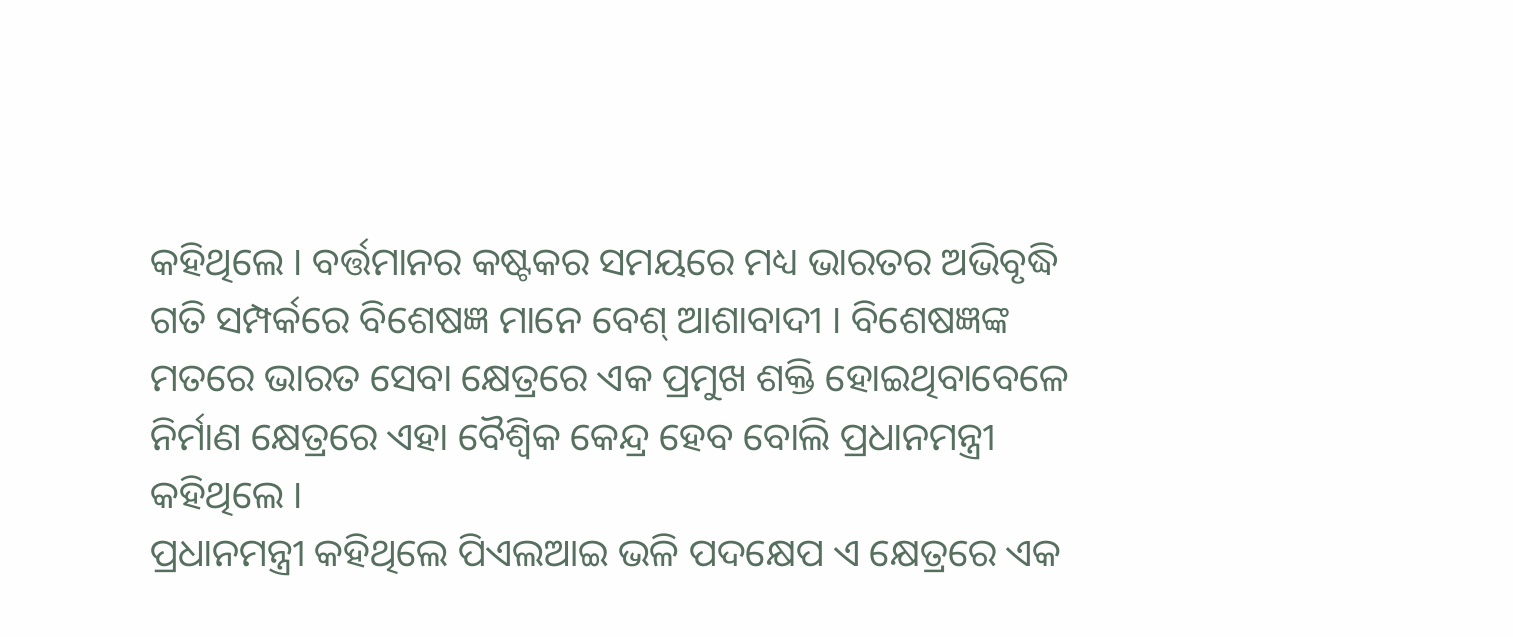କହିଥିଲେ । ବର୍ତ୍ତମାନର କଷ୍ଟକର ସମୟରେ ମଧ୍ୟ ଭାରତର ଅଭିବୃଦ୍ଧି ଗତି ସମ୍ପର୍କରେ ବିଶେଷଜ୍ଞ ମାନେ ବେଶ୍ ଆଶାବାଦୀ । ବିଶେଷଜ୍ଞଙ୍କ ମତରେ ଭାରତ ସେବା କ୍ଷେତ୍ରରେ ଏକ ପ୍ରମୁଖ ଶକ୍ତି ହୋଇଥିବାବେଳେ ନିର୍ମାଣ କ୍ଷେତ୍ରରେ ଏହା ବୈଶ୍ୱିକ କେନ୍ଦ୍ର ହେବ ବୋଲି ପ୍ରଧାନମନ୍ତ୍ରୀ କହିଥିଲେ ।
ପ୍ରଧାନମନ୍ତ୍ରୀ କହିଥିଲେ ପିଏଲଆଇ ଭଳି ପଦକ୍ଷେପ ଏ କ୍ଷେତ୍ରରେ ଏକ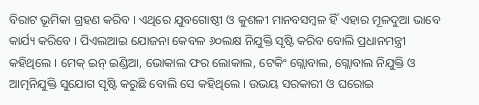ବିରାଟ ଭୂମିକା ଗ୍ରହଣ କରିବ । ଏଥିରେ ଯୁବଗୋଷ୍ଠୀ ଓ କୁଶଳୀ ମାନବସମ୍ବଳ ହିଁ ଏହାର ମୂଳଦୁଆ ଭାବେ କାର୍ଯ୍ୟ କରିବେ । ପିଏଲଆଇ ଯୋଜନା କେବଳ ୬୦ଲକ୍ଷ ନିଯୁକ୍ତି ସୃଷ୍ଟି କରିବ ବୋଲି ପ୍ରଧାନମନ୍ତ୍ରୀ କହିଥିଲେ । ମେକ୍ ଇନ୍ ଇଣ୍ଡିଆ, ଭୋକାଲ ଫର ଲୋକାଲ, ଟେକିଂ ଗ୍ଲୋବାଲ, ଗ୍ଲୋବାଲ ନିଯୁକ୍ତି ଓ ଆତ୍ମନିଯୁକ୍ତି ସୁଯୋଗ ସୃଷ୍ଟି କରୁଛି ବୋଲି ସେ କହିଥିଲେ । ଉଭୟ ସରକାରୀ ଓ ଘରୋଇ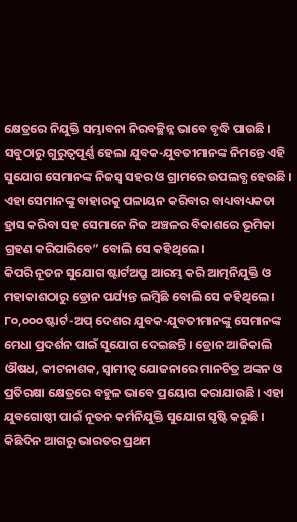କ୍ଷେତ୍ରରେ ନିଯୁକ୍ତି ସମ୍ଭାବନା ନିରବଚ୍ଛିନ୍ନ ଭାବେ ବୃଦ୍ଧି ପାଉଛି । ସବୁଠାରୁ ଗୁରୁତ୍ୱପୂର୍ଣ୍ଣ ହେଲା ଯୁବକ-ଯୁବତୀମାନଙ୍କ ନିମନ୍ତେ ଏହି ସୁଯୋଗ ସେମାନଙ୍କ ନିଜସ୍ୱ ସହର ଓ ଗ୍ରାମରେ ଉପଲବ୍ଧ ହେଉଛି । ଏହା ସେମାନଙ୍କୁ ବାହାରକୁ ପଳାୟନ କରିବାର ବାଧ୍ୟବାଧ୍ୟକତା ହ୍ରାସ କରିବା ସହ ସେମାନେ ନିଜ ଅଞ୍ଚଳର ବିକାଶରେ ଭୂମିକା ଗ୍ରହଣ କରିପାରିବେ” ବୋଲି ସେ କହିଥିଲେ ।
କିପରି ନୂତନ ସୁଯୋଗ ଷ୍ଟାର୍ଟଅପ୍ରୁ ଆରମ୍ଭ କରି ଆତ୍ମନିଯୁକ୍ତି ଓ ମହାକାଶଠାରୁ ଡ୍ରୋନ ପର୍ଯ୍ୟନ୍ତ ଲମ୍ବିଛି ବୋଲି ସେ କହିଥିଲେ । ୮୦,୦୦୦ ଷ୍ଟାର୍ଟ-ଅପ୍ ଦେଶର ଯୁବକ-ଯୁବତୀମାନଙ୍କୁ ସେମାନଙ୍କ ମେଧା ପ୍ରଦର୍ଶନ ପାଇଁ ସୁଯୋଗ ଦେଇଛନ୍ତି । ଡ୍ରୋନ ଆଜିକାଲି ଔଷଧ, କୀଟନାଶକ, ସ୍ୱାମୀତ୍ୱ ଯୋଜନାରେ ମାନଚିତ୍ର ଅଙ୍କନ ଓ ପ୍ରତିରକ୍ଷା କ୍ଷେତ୍ରରେ ବହୁଳ ଭାବେ ପ୍ରୟୋଗ କରାଯାଉଛି । ଏହା ଯୁବଗୋଷ୍ଠୀ ପାଇଁ ନୂତନ କର୍ମନିଯୁକ୍ତି ସୁଯୋଗ ସୃଷ୍ଟି କରୁଛି । କିଛିଦିନ ଆଗରୁ ଭାରତର ପ୍ରଥମ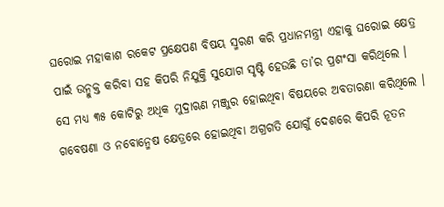ଘରୋଇ ମହାକାଶ ରକେଟ ପ୍ରକ୍ଷେପଣ ବିଷୟ ସ୍ମରଣ କରି ପ୍ରଧାନମନ୍ତ୍ରୀ ଏହାକୁ ଘରୋଇ କ୍ଷେତ୍ର ପାଇଁ ଉନ୍ମୁକ୍ତ କରିବା ସହ କିପରି ନିଯୁକ୍ତି ସୁଯୋଗ ସୃଷ୍ଟି ହେଉଛି ତା’ର ପ୍ରଶଂସା କରିଥିଲେ । ସେ ମଧ୍ୟ ୩୫ କୋଟିରୁ ଅଧିକ ମୁଦ୍ରାଋଣ ମଞ୍ଜୁର ହୋଇଥିବା ବିଷୟରେ ଅବତାରଣା କରିଥିଲେ । ଗବେଷଣା ଓ ନବୋନ୍ମେଷ କ୍ଷେତ୍ରରେ ହୋଇଥିବା ଅଗ୍ରଗତି ଯୋଗୁଁ ଦେଶରେ କିପରି ନୂତନ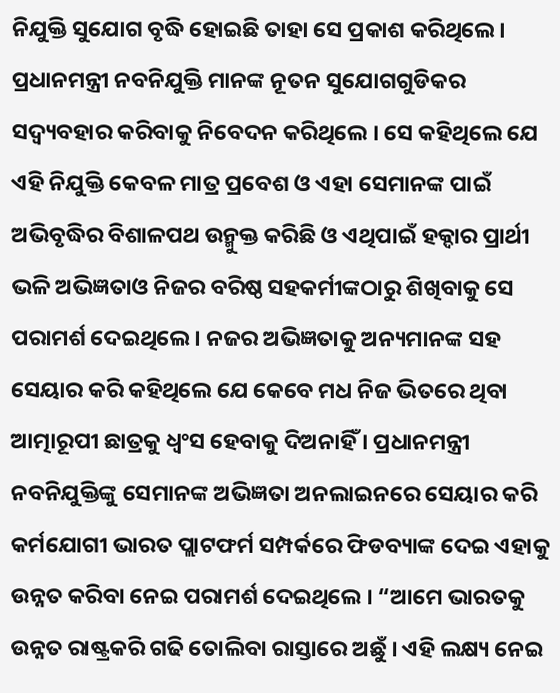ନିଯୁକ୍ତି ସୁଯୋଗ ବୃଦ୍ଧି ହୋଇଛି ତାହା ସେ ପ୍ରକାଶ କରିଥିଲେ ।
ପ୍ରଧାନମନ୍ତ୍ରୀ ନବନିଯୁକ୍ତି ମାନଙ୍କ ନୂତନ ସୁଯୋଗଗୁଡିକର ସଦ୍ବ୍ୟବହାର କରିବାକୁ ନିବେଦନ କରିଥିଲେ । ସେ କହିଥିଲେ ଯେ ଏହି ନିଯୁକ୍ତି କେବଳ ମାତ୍ର ପ୍ରବେଶ ଓ ଏହା ସେମାନଙ୍କ ପାଇଁ ଅଭିବୃଦ୍ଧିର ବିଶାଳପଥ ଉନ୍ମୁକ୍ତ କରିଛି ଓ ଏଥିପାଇଁ ହକ୍ଦାର ପ୍ରାର୍ଥୀ ଭଳି ଅଭିଜ୍ଞତାଓ ନିଜର ବରିଷ୍ଠ ସହକର୍ମୀଙ୍କଠାରୁ ଶିଖିବାକୁ ସେ ପରାମର୍ଶ ଦେଇଥିଲେ । ନଜର ଅଭିଜ୍ଞତାକୁ ଅନ୍ୟମାନଙ୍କ ସହ ସେୟାର କରି କହିଥିଲେ ଯେ କେବେ ମଧ ନିଜ ଭିତରେ ଥିବା ଆତ୍ମାରୂପୀ ଛାତ୍ରକୁ ଧ୍ୱଂସ ହେବାକୁ ଦିଅନାହିଁ । ପ୍ରଧାନମନ୍ତ୍ରୀ ନବନିଯୁକ୍ତିଙ୍କୁ ସେମାନଙ୍କ ଅଭିଜ୍ଞତା ଅନଲାଇନରେ ସେୟାର କରି କର୍ମଯୋଗୀ ଭାରତ ପ୍ଲାଟଫର୍ମ ସମ୍ପର୍କରେ ଫିଡବ୍ୟାଙ୍କ ଦେଇ ଏହାକୁ ଉନ୍ନତ କରିବା ନେଇ ପରାମର୍ଶ ଦେଇଥିଲେ । “ଆମେ ଭାରତକୁ ଉନ୍ନତ ରାଷ୍ଟ୍ରକରି ଗଢି ତୋଲିବା ରାସ୍ତାରେ ଅଛୁଁ । ଏହି ଲକ୍ଷ୍ୟ ନେଇ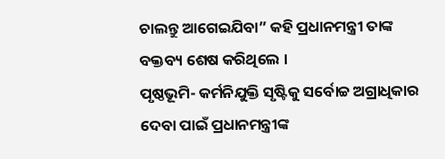ଚାଲନ୍ତୁ ଆଗେଇଯିବା” କହି ପ୍ରଧାନମନ୍ତ୍ରୀ ତାଙ୍କ ବକ୍ତବ୍ୟ ଶେଷ କରିଥିଲେ ।
ପୃଷ୍ଠଭୂମି- କର୍ମନିଯୁକ୍ତି ସୃଷ୍ଟିକୁ ସର୍ବୋଚ୍ଚ ଅଗ୍ରାଧିକାର ଦେବା ପାଇଁ ପ୍ରଧାନମନ୍ତ୍ରୀଙ୍କ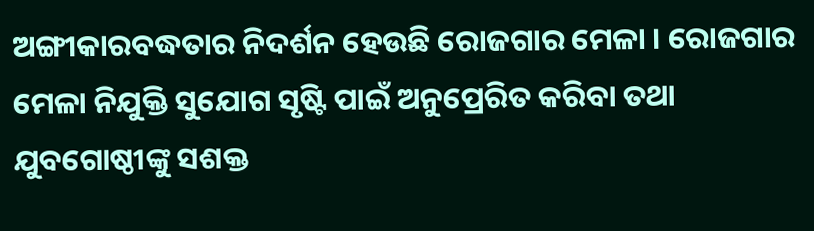ଅଙ୍ଗୀକାରବଦ୍ଧତାର ନିଦର୍ଶନ ହେଉଛି ରୋଜଗାର ମେଳା । ରୋଜଗାର ମେଳା ନିଯୁକ୍ତି ସୁଯୋଗ ସୃଷ୍ଟି ପାଇଁ ଅନୁପ୍ରେରିତ କରିବା ତଥା ଯୁବଗୋଷ୍ଠୀଙ୍କୁ ସଶକ୍ତ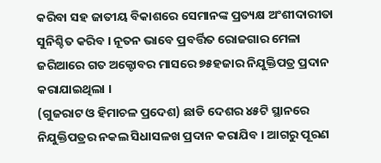କରିବା ସହ ଜାତୀୟ ବିକାଶରେ ସେମାନଙ୍କ ପ୍ରତ୍ୟକ୍ଷ ଅଂଶୀଦାରୀତା ସୁନିଶ୍ଚିତ କରିବ । ନୂତନ ଭାବେ ପ୍ରବର୍ତ୍ତିତ ରୋଜଗାର ମେଳା ଜରିଆରେ ଗତ ଅକ୍ଟୋବର ମାସରେ ୭୫ହଜାର ନିଯୁକ୍ତିପତ୍ର ପ୍ରଦାନ କରାଯାଇଥିଲା ।
(ଗୁଜରାଟ ଓ ହିମାଚଳ ପ୍ରଦେଶ) ଛାଡି ଦେଶର ୪୫ଟି ସ୍ଥାନରେ ନିଯୁକ୍ତିପତ୍ରର ନକଲ ସିଧାସଳଖ ପ୍ରଦାନ କରାଯିବ । ଆଗରୁ ପୂରଣ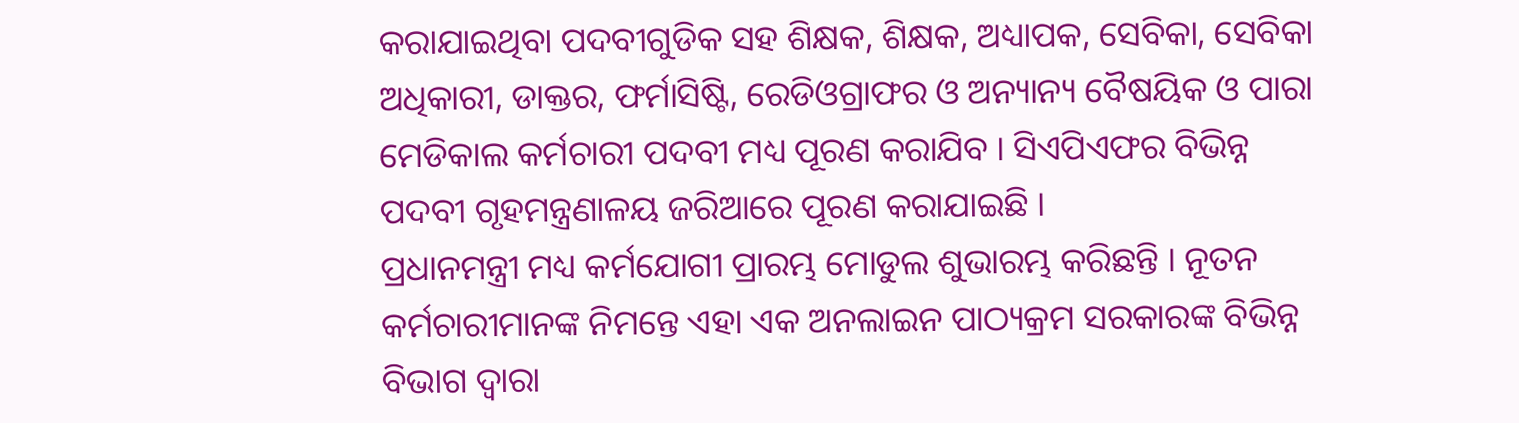କରାଯାଇଥିବା ପଦବୀଗୁଡିକ ସହ ଶିକ୍ଷକ, ଶିକ୍ଷକ, ଅଧ୍ୟାପକ, ସେବିକା, ସେବିକା ଅଧିକାରୀ, ଡାକ୍ତର, ଫର୍ମାସିଷ୍ଟି, ରେଡିଓଗ୍ରାଫର ଓ ଅନ୍ୟାନ୍ୟ ବୈଷୟିକ ଓ ପାରା ମେଡିକାଲ କର୍ମଚାରୀ ପଦବୀ ମଧ୍ୟ ପୂରଣ କରାଯିବ । ସିଏପିଏଫର ବିଭିନ୍ନ ପଦବୀ ଗୃହମନ୍ତ୍ରଣାଳୟ ଜରିଆରେ ପୂରଣ କରାଯାଇଛି ।
ପ୍ରଧାନମନ୍ତ୍ରୀ ମଧ୍ୟ କର୍ମଯୋଗୀ ପ୍ରାରମ୍ଭ ମୋଡୁଲ ଶୁଭାରମ୍ଭ କରିଛନ୍ତି । ନୂତନ କର୍ମଚାରୀମାନଙ୍କ ନିମନ୍ତେ ଏହା ଏକ ଅନଲାଇନ ପାଠ୍ୟକ୍ରମ ସରକାରଙ୍କ ବିଭିନ୍ନ ବିଭାଗ ଦ୍ୱାରା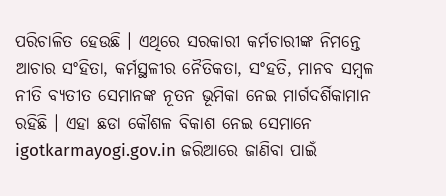ପରିଚାଳିତ ହେଉଛି । ଏଥିରେ ସରକାରୀ କର୍ମଚାରୀଙ୍କ ନିମନ୍ତେ ଆଚାର ସଂହିତା, କର୍ମସ୍ଥଳୀର ନୈତିକତା, ସଂହତି, ମାନବ ସମ୍ବଳ ନୀତି ବ୍ୟତୀତ ସେମାନଙ୍କ ନୂତନ ଭୂମିକା ନେଇ ମାର୍ଗଦର୍ଶିକାମାନ ରହିଛି । ଏହା ଛଡା କୌଶଳ ବିକାଶ ନେଇ ସେମାନେ igotkarmayogi.gov.in ଜରିଆରେ ଜାଣିବା ପାଇଁ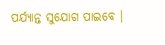ପର୍ଯ୍ୟାନ୍ତ ସୁଯୋଗ ପାଇବେ ।